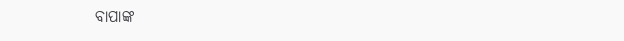ବାପାଙ୍କ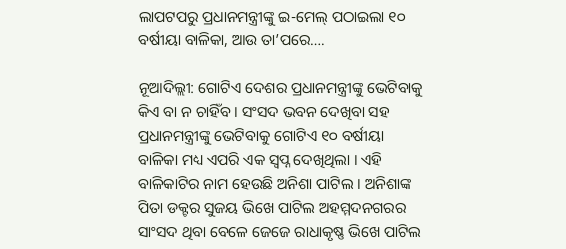ଲାପଟପରୁ ପ୍ରଧାନମନ୍ତ୍ରୀଙ୍କୁ ଇ-ମେଲ୍ ପଠାଇଲା ୧୦ ବର୍ଷୀୟା ବାଳିକା, ଆଉ ତା’ପରେ….

ନୂଆଦିଲ୍ଲୀ: ଗୋଟିଏ ଦେଶର ପ୍ରଧାନମନ୍ତ୍ରୀଙ୍କୁ ଭେଟିବାକୁ କିଏ ବା ନ ଚାହିଁବ । ସଂସଦ ଭବନ ଦେଖିବା ସହ ପ୍ରଧାନମନ୍ତ୍ରୀଙ୍କୁ ଭେଟିବାକୁ ଗୋଟିଏ ୧୦ ବର୍ଷୀୟା ବାଳିକା ମଧ୍ୟ ଏପରି ଏକ ସ୍ୱପ୍ନ ଦେଖିଥିଲା । ଏହି ବାଳିକାଟିର ନାମ ହେଉଛି ଅନିଶା ପାଟିଲ । ଅନିଶାଙ୍କ ପିତା ଡକ୍ଟର ସୁଜୟ ଭିଖେ ପାଟିଲ ଅହମ୍ମଦନଗରର ସାଂସଦ ଥିବା ବେଳେ ଜେଜେ ରାଧାକୃଷ୍ଣ ଭିଖେ ପାଟିଲ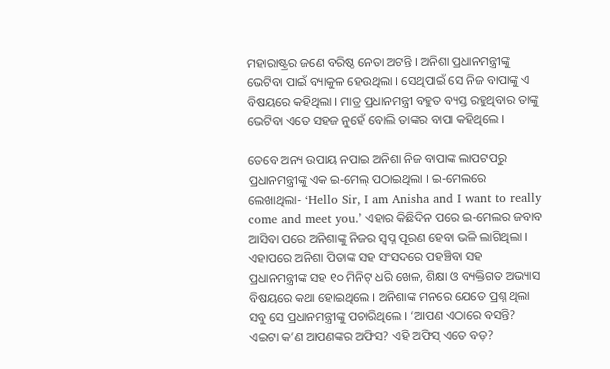ମହାରାଷ୍ଟ୍ରର ଜଣେ ବରିଷ୍ଠ ନେତା ଅଟନ୍ତି । ଅନିଶା ପ୍ରଧାନମନ୍ତ୍ରୀଙ୍କୁ ଭେଟିବା ପାଇଁ ବ୍ୟାକୁଳ ହେଉଥିଲା । ସେଥିପାଇଁ ସେ ନିଜ ବାପାଙ୍କୁ ଏ ବିଷୟରେ କହିଥିଲା । ମାତ୍ର ପ୍ରଧାନମନ୍ତ୍ରୀ ବହୁତ ବ୍ୟସ୍ତ ରହୁଥିବାର ତାଙ୍କୁ ଭେଟିବା ଏତେ ସହଜ ନୁହେଁ ବୋଲି ତାଙ୍କର ବାପା କହିଥିଲେ ।

ତେବେ ଅନ୍ୟ ଉପାୟ ନପାଇ ଅନିଶା ନିଜ ବାପାଙ୍କ ଲାପଟପରୁ ପ୍ରଧାନମନ୍ତ୍ରୀଙ୍କୁ ଏକ ଇ-ମେଲ୍ ପଠାଇଥିଲା । ଇ-ମେଲରେ ଲେଖାଥିଲା- ‘Hello Sir, I am Anisha and I want to really come and meet you.’ ଏହାର କିଛିଦିନ ପରେ ଇ-ମେଲର ଜବାବ ଆସିବା ପରେ ଅନିଶାଙ୍କୁ ନିଜର ସ୍ୱପ୍ନ ପୂରଣ ହେବା ଭଳି ଲାଗିଥିଲା । ଏହାପରେ ଅନିଶା ପିତାଙ୍କ ସହ ସଂସଦରେ ପହଞ୍ଚିବା ସହ ପ୍ରଧାନମନ୍ତ୍ରୀଙ୍କ ସହ ୧୦ ମିନିଟ୍ ଧରି ଖେଳ, ଶିକ୍ଷା ଓ ବ୍ୟକ୍ତିଗତ ଅଭ୍ୟାସ ବିଷୟରେ କଥା ହୋଇଥିଲେ । ଅନିଶାଙ୍କ ମନରେ ଯେତେ ପ୍ରଶ୍ନ ଥିଲା ସବୁ ସେ ପ୍ରଧାନମନ୍ତ୍ରୀଙ୍କୁ ପଚାରିଥିଲେ । ‘ଆପଣ ଏଠାରେ ବସନ୍ତି? ଏଇଟା କ’ଣ ଆପଣଙ୍କର ଅଫିସ? ଏହି ଅଫିସ୍ ଏତେ ବଡ଼?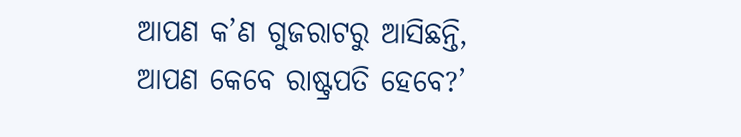ଆପଣ କ’ଣ ଗୁଜରାଟରୁ ଆସିଛନ୍ତି, ଆପଣ କେବେ ରାଷ୍ଟ୍ରପତି ହେବେ?’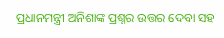ପ୍ରଧାନମନ୍ତ୍ରୀ ଅନିଶାଙ୍କ ପ୍ରଶ୍ନର ଉତ୍ତର ଦେବା ସହ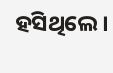ହସିଥିଲେ ।